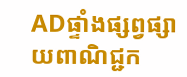ADផ្ទាំងផ្សព្វផ្សាយពាណិជ្ជក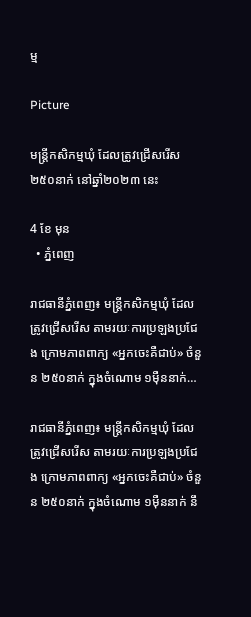ម្ម

Picture

មន្ត្រីកសិកម្មឃុំ ដែលត្រូវជ្រើសរើស ២៥០នាក់ នៅឆ្នាំ២០២៣ នេះ

4 ខែ មុន
  • ភ្នំពេញ

រាជធានីភ្នំពេញ៖ មន្ត្រីកសិកម្មឃុំ ដែលត្រូវជ្រើសរើស តាមរយៈការប្រឡងប្រជែង ក្រោមភាពពាក្យ «អ្នកចេះគឺជាប់» ចំនួន ២៥០នាក់ ក្នុងចំណោម ១ម៉ឺននាក់…

រាជធានីភ្នំពេញ៖ មន្ត្រីកសិកម្មឃុំ ដែលត្រូវជ្រើសរើស តាមរយៈការប្រឡងប្រជែង ក្រោមភាពពាក្យ «អ្នកចេះគឺជាប់» ចំនួន ២៥០នាក់ ក្នុងចំណោម ១ម៉ឺននាក់ នឹ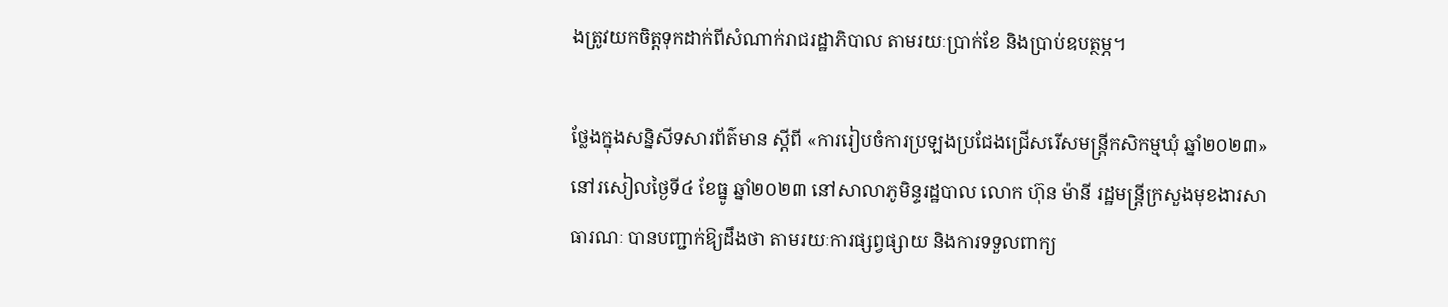ងត្រូវយកចិត្តទុកដាក់ពីសំណាក់រាជរដ្ឋាភិបាល តាមរយៈប្រាក់ខែ និងប្រាប់ឧបត្ថម្ភ។

ថ្លែងក្នុងសន្និសីទសារព័ត៌មាន ស្ដីពី «ការរៀបចំការប្រឡងប្រជែងជ្រើសរើសមន្ត្រីកសិកម្មឃុំ ឆ្នាំ២០២៣» នៅរសៀលថ្ងៃទី៤ ខែធ្នូ ឆ្នាំ២០២៣ នៅសាលាភូមិន្ទរដ្ឋបាល លោក ហ៊ុន ម៉ានី រដ្ឋមន្ត្រីក្រសួងមុខងារសាធារណៈ បានបញ្ជាក់ឱ្យដឹងថា តាមរយៈការផ្សព្វផ្សាយ និងការទទួលពាក្យ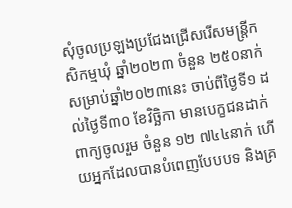សុំចូលប្រឡងប្រជែងជ្រើសរើសមន្ដ្រីកសិកម្មឃុំ ឆ្នាំ២០២៣ ចំនួន ២៥០នាក់ សម្រាប់ឆ្នាំ២០២៣នេះ ចាប់ពីថ្ងៃទី១ ដល់ថ្ងៃទី៣០ ខែវិច្ឆិកា មានបេក្ខជនដាក់ពាក្យចូលរួម ចំនួន ១២ ៧៤៤នាក់ ហើយអ្នកដែលបានបំពេញបែបបទ និងគ្រ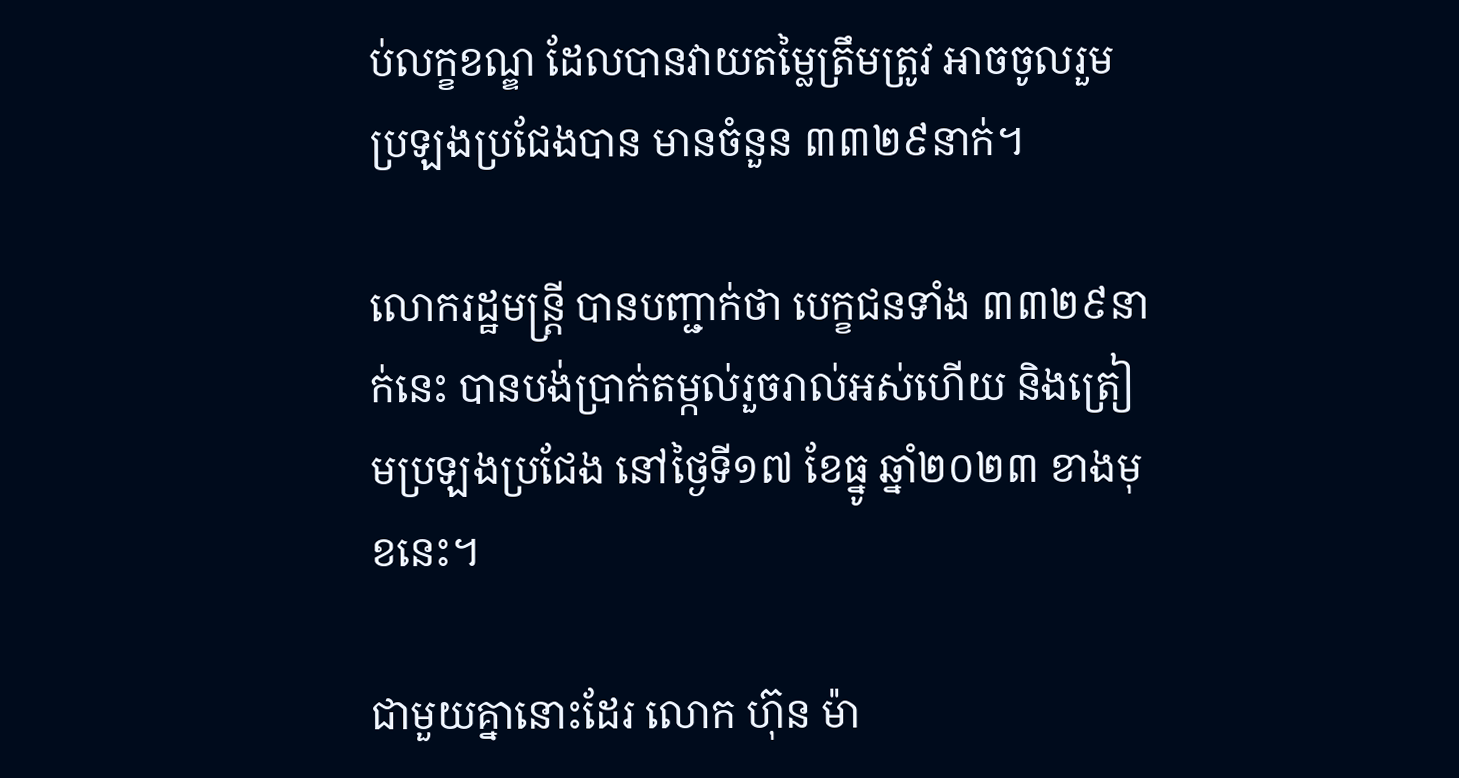ប់លក្ខខណ្ឌ ដែលបានវាយតម្លៃត្រឹមត្រូវ អាចចូលរួមប្រឡងប្រជែងបាន មានចំនួន ៣៣២៩នាក់។

លោករដ្ឋមន្ត្រី បានបញ្ជាក់ថា បេក្ខជនទាំង ៣៣២៩នាក់នេះ បានបង់ប្រាក់តម្កល់រួចរាល់អស់ហើយ និងត្រៀមប្រឡងប្រជែង នៅថ្ងៃទី១៧ ខែធ្នូ ឆ្នាំ២០២៣ ខាងមុខនេះ។

ជាមួយគ្នានោះដែរ លោក ហ៊ុន ម៉ា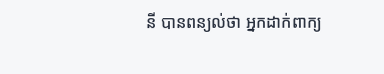នី បានពន្យល់ថា អ្នកដាក់ពាក្យ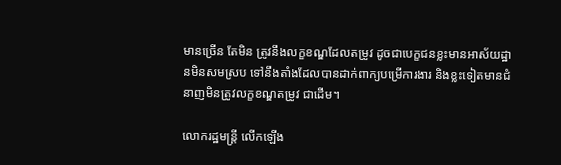មានច្រើន តែមិន ត្រូវនឹងលក្ខខណ្ឌដែលតម្រូវ ដូចជាបេក្ខជនខ្លះមានអាស័យដ្ឋានមិនសមស្រប ទៅនឹងតាំងដែលបានដាក់ពាក្យបម្រើការងារ និងខ្លះទៀតមានជំនាញមិនត្រូវលក្ខខណ្ឌតម្រូវ ជាដើម។

លោករដ្ឋមន្ត្រី លើកឡើង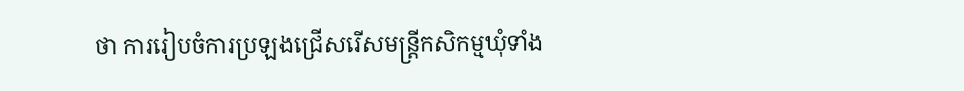ថា ការរៀបចំការប្រឡងជ្រើសរើសមន្ត្រីកសិកម្មឃុំទាំង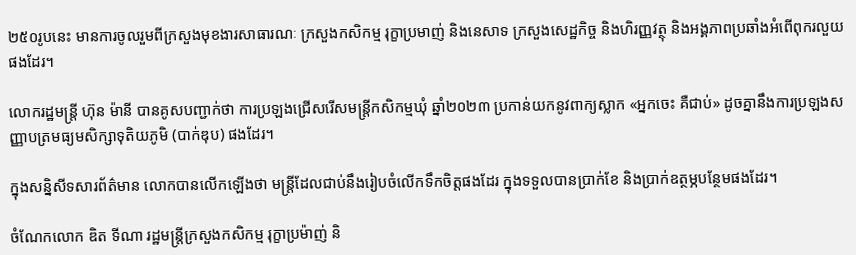២៥០រូបនេះ មានការចូលរួមពីក្រសួងមុខងារសាធារណៈ ក្រសួងកសិកម្ម រុក្ខាប្រមាញ់ និងនេសាទ ក្រសួងសេដ្ឋកិច្ច និងហិរញ្ញវត្ថុ និងអង្គភាពប្រឆាំងអំពើពុករលួយផងដែរ។

លោករដ្ឋមន្ត្រី ហ៊ុន ម៉ានី បានគូសបញ្ជាក់ថា ការប្រឡងជ្រើសរើសមន្ដ្រីកសិកម្មឃុំ ឆ្នាំ២០២៣ ប្រកាន់យកនូវពាក្យស្លាក «អ្នកចេះ គឺជាប់» ដូចគ្នានឹងការប្រឡងសញ្ញាបត្រមធ្យមសិក្សាទុតិយភូមិ (បាក់ឌុប) ផងដែរ។

ក្នុងសន្និសីទសារព័ត៌មាន លោកបានលើកឡើងថា មន្ត្រីដែលជាប់នឹងរៀបចំលើកទឹកចិត្តផងដែរ ក្នុងទទួលបានប្រាក់ខែ និងប្រាក់ឧត្ថម្ភបន្ថែមផងដែរ។

ចំណែកលោក ឌិត ទីណា រដ្ឋមន្រ្តីក្រសួងកសិកម្ម រុក្ខាប្រម៉ាញ់ និ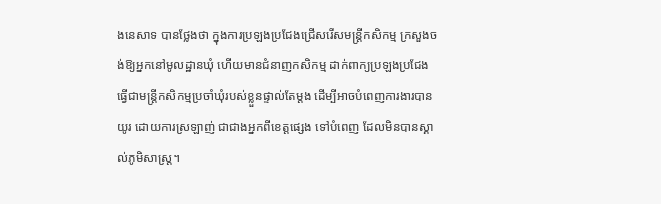ងនេសាទ បានថ្លែងថា ក្នុងការប្រឡងប្រជែងជ្រើសរើសមន្រ្តីកសិកម្ម ក្រសួងចង់ឱ្យអ្នកនៅមូលដ្ឋានឃុំ ហើយមានជំនាញកសិកម្ម ដាក់ពាក្យប្រឡងប្រជែង ធ្វើជាមន្រ្តីកសិកម្មប្រចាំឃុំរបស់ខ្លួនផ្ទាល់តែម្តង ដើម្បីអាចបំពេញការងារបានយូរ ដោយការស្រឡាញ់ ជាជាងអ្នកពីខេត្តផ្សេង ទៅបំពេញ ដែលមិនបានស្គាល់ភូមិសាស្រ្ត។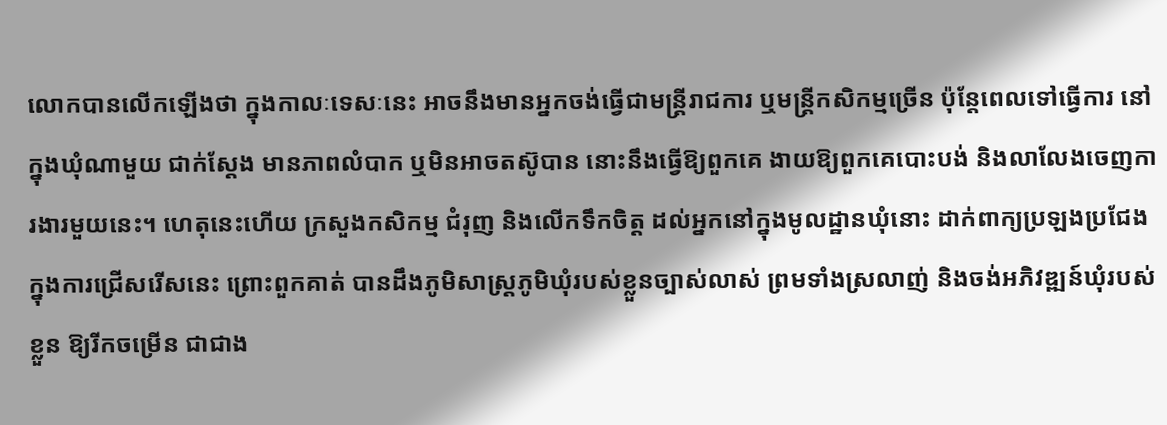លោកបានលើកឡើងថា ក្នុងកាលៈទេសៈនេះ អាចនឹងមានអ្នកចង់ធ្វើជាមន្រ្តីរាជការ ឬមន្រ្តីកសិកម្មច្រើន ប៉ុន្តែពេលទៅធ្វើការ នៅក្នុងឃុំណាមួយ ជាក់ស្តែង មានភាពលំបាក ឬមិនអាចតស៊ូបាន នោះនឹងធ្វើឱ្យពួកគេ ងាយឱ្យពួកគេបោះបង់ និងលាលែងចេញការងារមួយនេះ។ ហេតុនេះហើយ ក្រសួងកសិកម្ម ជំរុញ និងលើកទឹកចិត្ត ដល់អ្នកនៅក្នុងមូលដ្ឋានឃុំនោះ ដាក់ពាក្យប្រឡងប្រជែង ក្នុងការជ្រើសរើសនេះ ព្រោះពួកគាត់ បានដឹងភូមិសាស្រ្តភូមិឃុំរបស់ខ្លួនច្បាស់លាស់ ព្រមទាំងស្រលាញ់ និងចង់អភិវឌ្ឍន៍ឃុំរបស់ខ្លួន ឱ្យរីកចម្រើន ជាជាង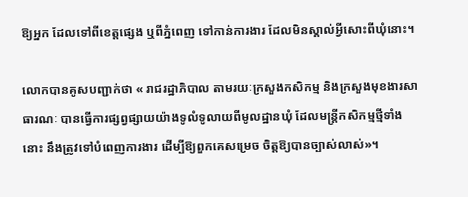ឱ្យអ្នក ដែលទៅពីខេត្តផ្សេង ឬពីភ្នំពេញ ទៅកាន់ការងារ ដែលមិនស្គាល់អ្វីសោះពីឃុំនោះ។

លោកបានគូសបញ្ជាក់ថា « រាជរដ្ឋាភិបាល តាមរយៈក្រសួងកសិកម្ម និងក្រសួងមុខងារសាធារណៈ បានធ្វើការផ្សព្វផ្សាយយ៉ាងទូលំទូលាយពីមូលដ្ឋានឃុំ ដែលមន្រ្តីកសិកម្មថ្មីទាំងនោះ នឹងត្រូវទៅបំពេញការងារ ដើម្បីឱ្យពួកគេសម្រេច ចិត្តឱ្យបានច្បាស់លាស់»។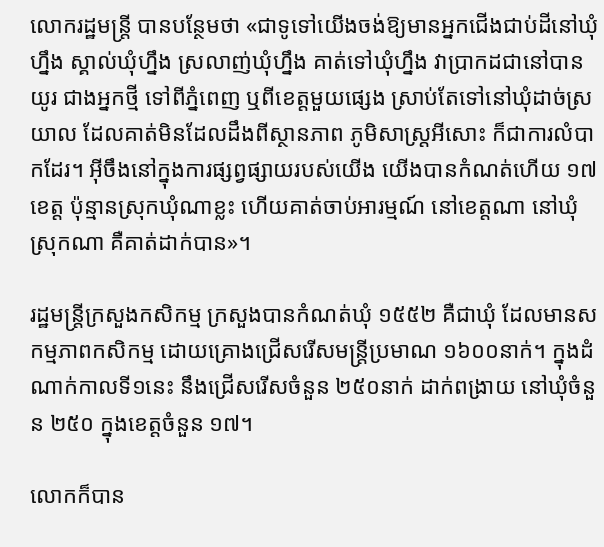លោករដ្ឋមន្ត្រី បានបន្ថែមថា «ជាទូទៅយើងចង់ឱ្យមានអ្នកជើងជាប់ដីនៅឃុំហ្នឹង ស្គាល់ឃុំហ្នឹង ស្រលាញ់ឃុំហ្នឹង គាត់ទៅឃុំហ្នឹង វាប្រាកដជានៅបានយូរ ជាងអ្នកថ្មី ទៅពីភ្នំពេញ ឬពីខេត្តមួយផ្សេង ស្រាប់តែទៅនៅឃុំដាច់ស្រយាល ដែលគាត់មិនដែលដឹងពីស្ថានភាព ភូមិសាស្រ្តអីសោះ ក៏ជាការលំបាកដែរ។ អ៊ីចឹងនៅក្នុងការផ្សព្វផ្សាយរបស់យើង យើងបានកំណត់ហើយ ១៧ខេត្ត ប៉ុន្មានស្រុកឃុំណាខ្លះ ហើយគាត់ចាប់អារម្មណ៍ នៅខេត្តណា នៅឃុំស្រុកណា គឺគាត់ដាក់បាន»។

រដ្ឋមន្រ្តីក្រសួងកសិកម្ម ក្រសួងបានកំណត់ឃុំ ១៥៥២ គឺជាឃុំ ដែលមានសកម្មភាពកសិកម្ម ដោយគ្រោងជ្រើសរើសមន្រ្តីប្រមាណ ១៦០០នាក់។ ក្នុងដំណាក់កាលទី១នេះ នឹងជ្រើសរើសចំនួន ២៥០នាក់ ដាក់ពង្រាយ នៅឃុំចំនួន ២៥០ ក្នុងខេត្តចំនួន ១៧។

លោកក៏បាន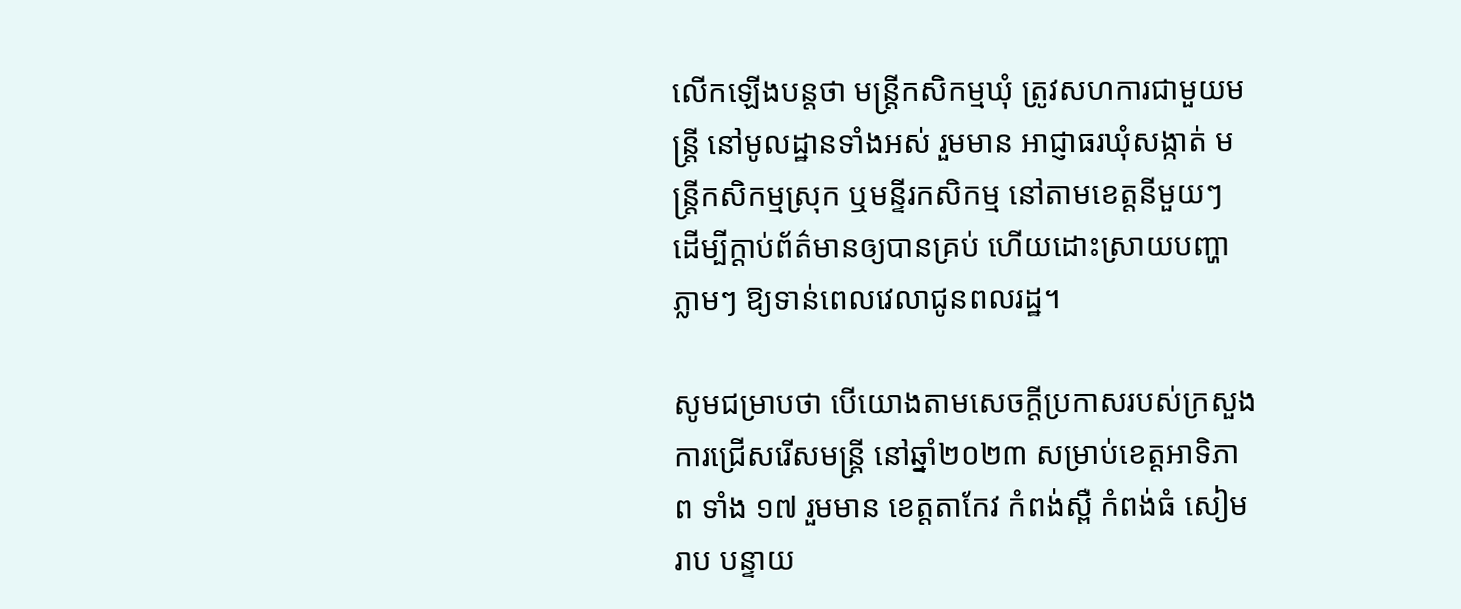លើកឡើងបន្តថា មន្រ្តីកសិកម្មឃុំ ត្រូវសហការជាមួយមន្ដ្រី នៅមូលដ្ឋានទាំងអស់ រួមមាន អាជ្ញាធរឃុំសង្កាត់ មន្រ្តីកសិកម្មស្រុក ឬមន្ទីរកសិកម្ម នៅតាមខេត្តនីមួយៗ ដើម្បីក្ដាប់ព័ត៌មានឲ្យបានគ្រប់ ហើយដោះស្រាយបញ្ហាភ្លាមៗ ឱ្យទាន់ពេលវេលាជូនពលរដ្ឋ។

សូមជម្រាបថា បើយោងតាមសេចក្តីប្រកាសរបស់ក្រសួង ការជ្រើសរើសមន្ត្រី នៅឆ្នាំ២០២៣ សម្រាប់ខេត្តអាទិភាព ទាំង ១៧ រួមមាន ខេត្តតាកែវ កំពង់ស្ពឺ កំពង់ធំ សៀមរាប បន្ទាយ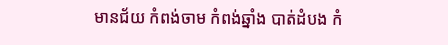មានជ័យ កំពង់ចាម កំពង់ឆ្នាំង បាត់ដំបង កំ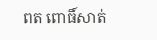ពត ពោធិ៍សាត់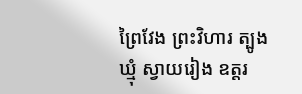ព្រៃវែង ព្រះវិហារ ត្បូងឃ្មុំ ស្វាយរៀង ឧត្តរ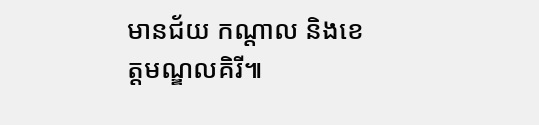មានជ័យ កណ្តាល និងខេត្តមណ្ឌលគិរី៕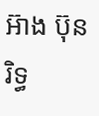អ៊ាង ប៊ុនរិទ្ធ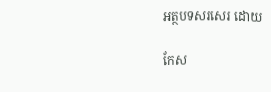អត្ថបទសរសេរ ដោយ

កែស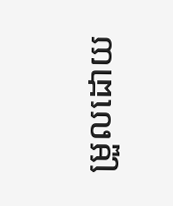ម្រួលដោយ